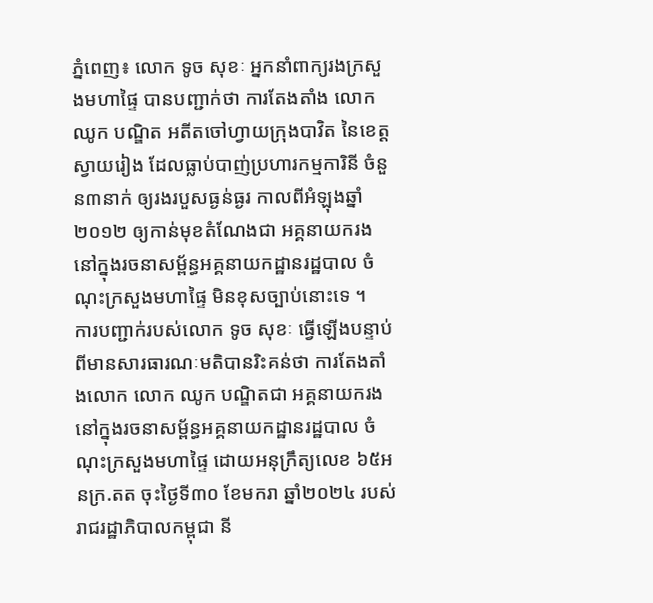ភ្នំពេញ៖ លោក ទូច សុខៈ អ្នកនាំពាក្យរងក្រសួងមហាផ្ទៃ បានបញ្ជាក់ថា ការតែងតាំង លោក ឈូក បណ្ឌិត អតីតចៅហ្វាយក្រុងបាវិត នៃខេត្តស្វាយរៀង ដែលធ្លាប់បាញ់ប្រហារកម្មការិនី ចំនួន៣នាក់ ឲ្យរងរបួសធ្ងន់ធ្ងរ កាលពីអំឡុងឆ្នាំ២០១២ ឲ្យកាន់មុខតំណែងជា អគ្គនាយករង នៅក្នុងរចនាសម្ព័ន្ធអគ្គនាយកដ្ឋានរដ្ឋបាល ចំណុះក្រសួងមហាផ្ទៃ មិនខុសច្បាប់នោះទេ ។
ការបញ្ជាក់របស់លោក ទូច សុខៈ ធ្វើឡើងបន្ទាប់ពីមានសារធារណៈមតិបានរិះគន់ថា ការតែងតាំងលោក លោក ឈូក បណ្ឌិតជា អគ្គនាយករង នៅក្នុងរចនាសម្ព័ន្ធអគ្គនាយកដ្ឋានរដ្ឋបាល ចំណុះក្រសួងមហាផ្ទៃ ដោយអនុក្រឹត្យលេខ ៦៥អនក្រ.តត ចុះថ្ងៃទី៣០ ខែមករា ឆ្នាំ២០២៤ របស់រាជរដ្ឋាភិបាលកម្ពុជា នី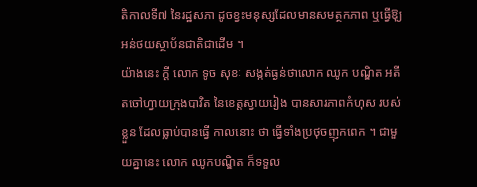តិកាលទី៧ នៃរដ្ឋសភា ដូចខ្វះមនុស្សដែលមានសមត្ថកភាព ឬធ្វើឱុ្យអន់ថយស្ថាប័នជាតិជាដើម ។
យ៉ាងនេះ ក្តី លោក ទូច សុខៈ សង្កត់ធ្ងន់ថាលោក ឈូក បណ្ឌិត អតីតចៅហ្វាយក្រុងបាវិត នៃខេត្តស្វាយរៀង បានសារភាពកំហុស របស់ខ្លួន ដែលធ្លាប់បានធ្វើ កាលនោះ ថា ធ្វើទាំងប្រថុចញុកពេក ។ ជាមួយគ្នានេះ លោក ឈូកបណ្ឌិត ក៏ទទួល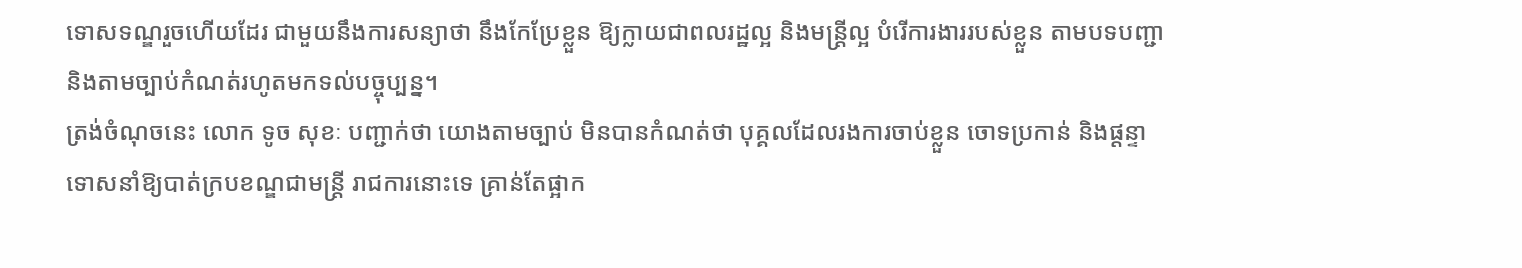ទោសទណ្ឌរួចហើយដែរ ជាមួយនឹងការសន្យាថា នឹងកែប្រែខ្លួន ឱ្យក្លាយជាពលរដ្ឋល្អ និងមន្ត្រីល្អ បំរើការងាររបស់ខ្លួន តាមបទបញ្ជា និងតាមច្បាប់កំណត់រហូតមកទល់បច្ចុប្បន្ន។
ត្រង់ចំណុចនេះ លោក ទូច សុខៈ បញ្ជាក់ថា យោងតាមច្បាប់ មិនបានកំណត់ថា បុគ្គលដែលរងការចាប់ខ្លួន ចោទប្រកាន់ និងផ្តន្ទាទោសនាំឱ្យបាត់ក្របខណ្ឌជាមន្ត្រី រាជការនោះទេ គ្រាន់តែផ្អាក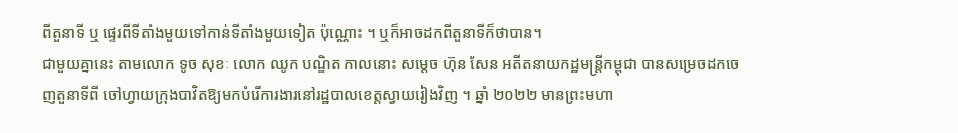ពីតួនាទី ឬ ផ្ទេរពីទីតាំងមួយទៅកាន់ទីតាំងមួយទៀត ប៉ុណ្ណោះ ។ ឬក៏អាចដកពីតួនាទីក៏ថាបាន។
ជាមួយគ្នានេះ តាមលោក ទូច សុខៈ លោក ឈូក បណ្ឌិត កាលនោះ សម្តេច ហ៊ុន សែន អតីតនាយកដ្ឋមន្ត្រីកម្ពុជា បានសម្រេចដកចេញតួនាទីពី ចៅហ្វាយក្រុងបាវិតឱ្យមកបំរើការងារនៅរដ្ឋបាលខេត្តស្វាយរៀងវិញ ។ ឆ្នាំ ២០២២ មានព្រះមហា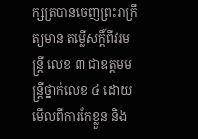ក្សត្របានចេញព្រះរាក្រឹត្យមាន តម្លើសក្តិ៍ពីវរមន្ត្រី លេខ ៣ ជាឧត្តមមន្ត្រីថ្នាក់លេខ ៤ ដោយមើលពីការកែខ្លួន និង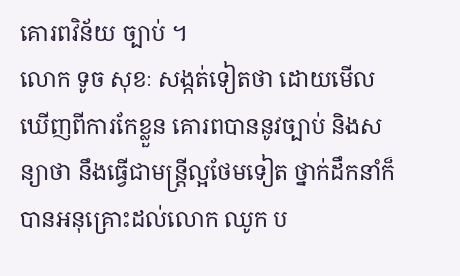គោរពវិន័យ ច្បាប់ ។
លោក ទូច សុខៈ សង្កត់ទៀតថា ដោយមើលឃើញពីការកែខ្លួន គោរពបាននូវច្បាប់ និងសន្យាថា នឹងធ្វើជាមន្ត្រីល្អថែមទៀត ថ្នាក់ដឹកនាំក៏បានអនុគ្រោះដល់លោក ឈូក ប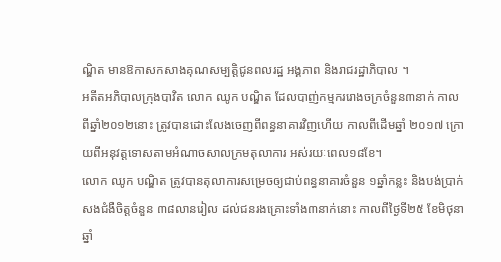ណ្ឌិត មានឱកាសកសាងគុណសម្បត្តិជូនពលរដ្ឋ អង្គភាព និងរាជរដ្ឋាភិបាល ។
អតីតអភិបាលក្រុងបាវិត លោក ឈូក បណ្ឌិត ដែលបាញ់កម្មកររោងចក្រចំនួន៣នាក់ កាលពីឆ្នាំ២០១២នោះ ត្រូវបានដោះលែងចេញពីពន្ធនាគារវិញហើយ កាលពីដើមឆ្នាំ ២០១៧ ក្រោយពីអនុវត្តទោសតាមអំណាចសាលក្រមតុលាការ អស់រយៈពេល១៨ខែ។
លោក ឈូក បណ្ឌិត ត្រូវបានតុលាការសម្រេចឲ្យជាប់ពន្ធនាគារចំនួន ១ឆ្នាំកន្លះ និងបង់ប្រាក់សងជំងឺចិត្តចំនួន ៣៨លានរៀល ដល់ជនរងគ្រោះទាំង៣នាក់នោះ កាលពីថ្ងៃទី២៥ ខែមិថុនា ឆ្នាំ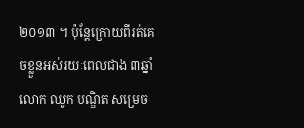២០១៣ ។ ប៉ុន្តែក្រោយពីរត់គេចខ្លួនអស់រយៈពេលជាង ៣ឆ្នាំ លោក ឈូក បណ្ឌិត សម្រេច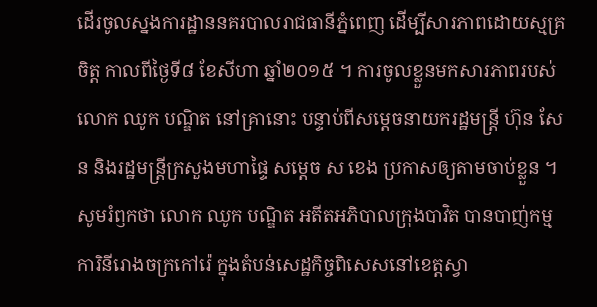ដើរចូលស្នងការដ្ឋាននគរបាលរាជធានីភ្នំពេញ ដើម្បីសារភាពដោយស្មគ្រចិត្ត កាលពីថ្ងៃទី៨ ខែសីហា ឆ្នាំ២០១៥ ។ ការចូលខ្លួនមកសារភាពរបស់លោក ឈូក បណ្ឌិត នៅគ្រានោះ បន្ទាប់ពីសម្ដេចនាយករដ្ឋមន្ត្រី ហ៊ុន សែន និងរដ្ឋមន្ត្រីក្រសួងមហាផ្ទៃ សម្ដេច ស ខេង ប្រកាសឲ្យតាមចាប់ខ្លួន ។
សូមរំឭកថា លោក ឈូក បណ្ឌិត អតីតអភិបាលក្រុងបាវិត បានបាញ់កម្មការិនីរោងចក្រកៅរ៉េ ក្នុងតំបន់សេដ្ឋកិច្ចពិសេសនៅខេត្តស្វា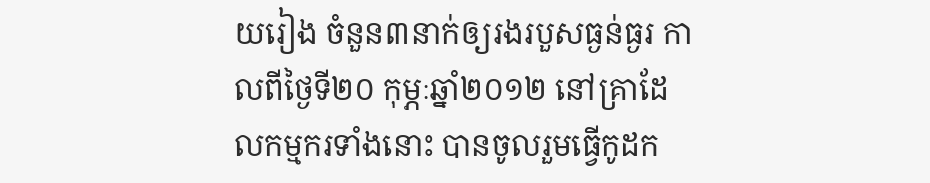យរៀង ចំនួន៣នាក់ឲ្យរងរបួសធ្ងន់ធ្ងរ កាលពីថ្ងៃទី២០ កុម្ភៈឆ្នាំ២០១២ នៅគ្រាដែលកម្មករទាំងនោះ បានចូលរួមធ្វើកូដក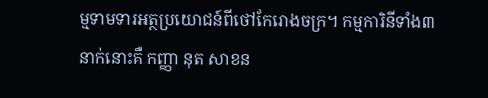ម្មទាមទារអត្ថប្រយោជន៍ពីថៅកែរោងចក្រ។ កម្មការិនីទាំង៣នាក់នោះគឺ កញ្ញា នុត សាខន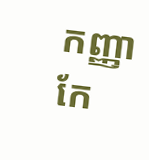កញ្ញា កែ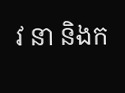វ នា និងក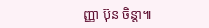ញ្ញា ប៊ុន ចិន្តា៕